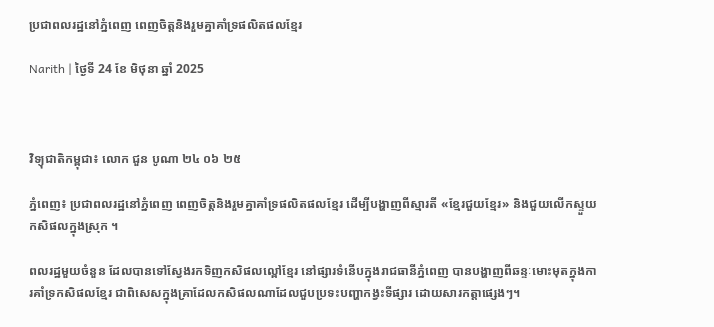ប្រជាពលរដ្ឋនៅភ្នំពេញ ពេញចិត្តនិងរួមគ្នាគាំទ្រផលិតផលខ្មែរ

Narith | ថ្ងៃទី 24 ខែ មិថុនា ឆ្នាំ 2025



វិទ្យុជាតិកម្ពុជា៖ លោក ជួន បូណា ២៤ ០៦ ២៥

ភ្នំពេញ៖ ប្រជាពលរដ្ឋនៅភ្នំពេញ ពេញចិត្តនិងរួមគ្នាគាំទ្រផលិតផលខ្មែរ ដើម្បីបង្ហាញពីស្មារតី «ខ្មែរជួយខ្មែរ» និងជួយលើកស្ទួយកសិផលក្នុងស្រុក ។

ពលរដ្ឋមួយចំនួន ដែលបានទៅស្វែងរកទិញកសិផលល្ពៅខ្មែរ នៅផ្សារទំនើបក្នុងរាជធានីភ្នំពេញ បានបង្ហាញពីឆន្ទៈមោះមុតក្នុងការគាំទ្រកសិផលខ្មែរ ជាពិសេសក្នុងគ្រាដែលកសិផលណាដែលជួបប្រទះបញ្ហាកង្វះទីផ្សារ ដោយសារកត្តាផ្សេងៗ។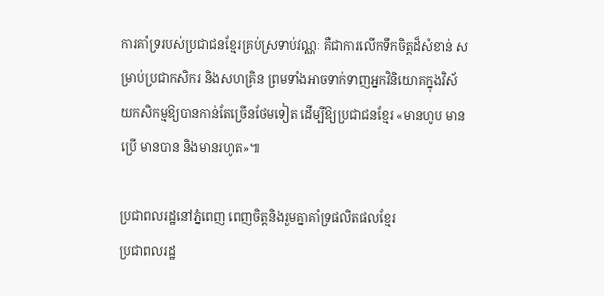ការគាំទ្ររបស់ប្រជាជនខ្មែរគ្រប់ស្រទាប់វណ្ណៈ គឺជាការលើកទឹកចិត្តដ៏សំខាន់ សម្រាប់ប្រជាកសិករ និងសហគ្រិន ព្រមទាំងអាចទាក់ទាញអ្នកវិនិយោគក្នុងវិស័យកសិកម្មឱ្យបានកាន់តែច្រើនថែមទៀត ដើម្បីឱ្យប្រជាជនខ្មែរ «មានហូប មានប្រើ មានបាន និងមានរហូត»៕

ប្រជាពលរដ្ឋនៅភ្នំពេញ ពេញចិត្តនិងរួមគ្នាគាំទ្រផលិតផលខ្មែរ
ប្រជាពលរដ្ឋ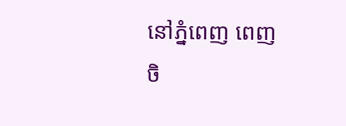នៅភ្នំពេញ ពេញចិ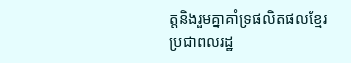ត្តនិងរួមគ្នាគាំទ្រផលិតផលខ្មែរ
ប្រជាពលរដ្ឋ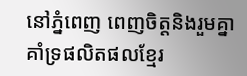នៅភ្នំពេញ ពេញចិត្តនិងរួមគ្នាគាំទ្រផលិតផលខ្មែរ